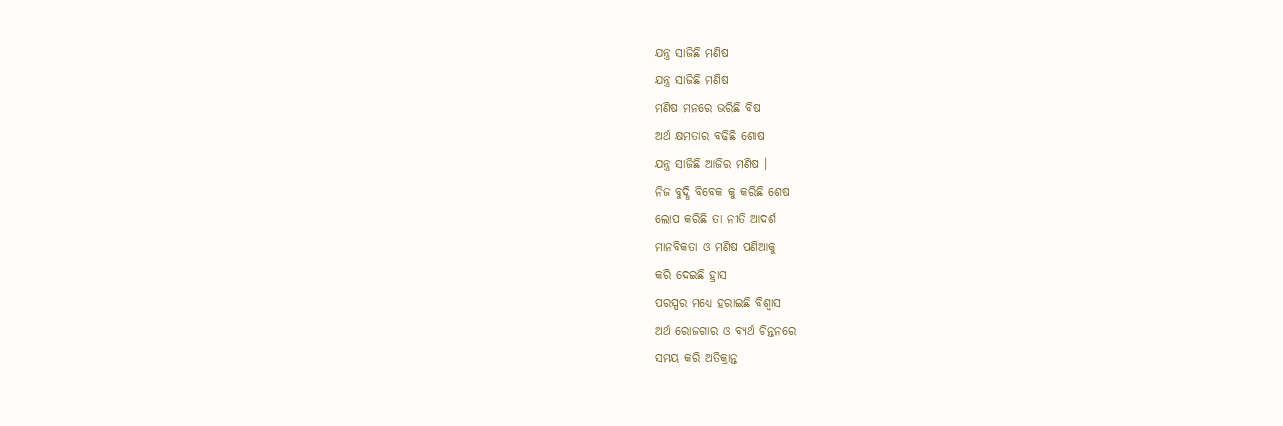ଯନ୍ତ୍ର ସାଜିଛି ମଣିଷ
ଯନ୍ତ୍ର ସାଜିଛି ମଣିଷ
ମଣିଷ ମନରେ ଭରିଛି ବିଷ
ଅର୍ଥ କ୍ଷମତାର ବଢିଛି ଶୋଷ
ଯନ୍ତ୍ର ସାଜିଛି ଆଜିର ମଣିଷ ।
ନିଜ ବୁଦ୍ଧି ବିବେକ କୁ କରିଛି ଶେଷ
ଲୋପ କରିଛି ତା ନୀତି ଆଦର୍ଶ
ମାନବିକତା ଓ ମଣିଷ ପଣିଆକୁ
କରି ଦେଇଛି ହ୍ରାସ
ପରସ୍ପର ମଧ୍ୟେ ହରାଇଛି ବିଶ୍ଵାସ
ଅର୍ଥ ରୋଜଗାର ଓ ବ୍ୟର୍ଥ ଚିନ୍ତନରେ
ସମୟ କରି ଅତିକ୍ରାନ୍ତ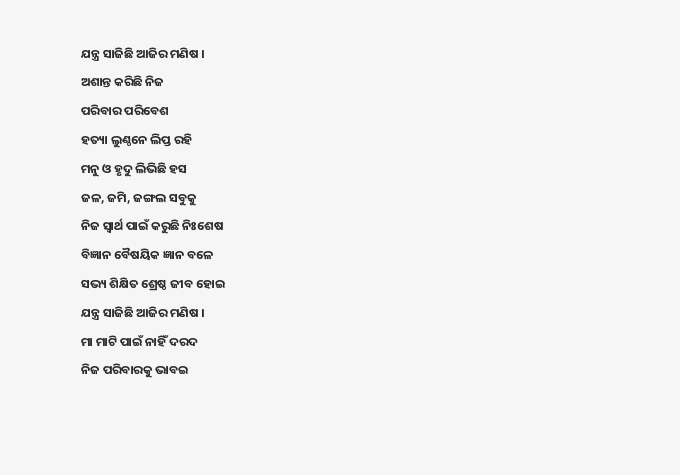ଯନ୍ତ୍ର ସାଜିଛି ଆଜିର ମଣିଷ ।
ଅଶାନ୍ତ କରିଛି ନିଜ
ପରିବାର ପରିବେଶ
ହତ୍ୟା ଲୁଣ୍ଠନେ ଲିପ୍ତ ରହି
ମନୁ ଓ ହୃଦୁ ଲିଭିଛି ହସ
ଜଳ, ଜମି, ଜଙ୍ଗଲ ସବୁକୁ
ନିଜ ସ୍ଵାର୍ଥ ପାଇଁ କରୁଛି ନିଃଶେଷ
ବିଜ୍ଞାନ ବୈଷୟିକ ଜ୍ଞାନ ବଳେ
ସଭ୍ୟ ଶିକ୍ଷିତ ଶ୍ରେଷ୍ଠ ଜୀବ ହୋଇ
ଯନ୍ତ୍ର ସାଜିଛି ଆଜିର ମଣିଷ ।
ମା ମାଟି ପାଇଁ ନାହିଁ ଦରଦ
ନିଜ ପରିବାରକୁ ଭାବଇ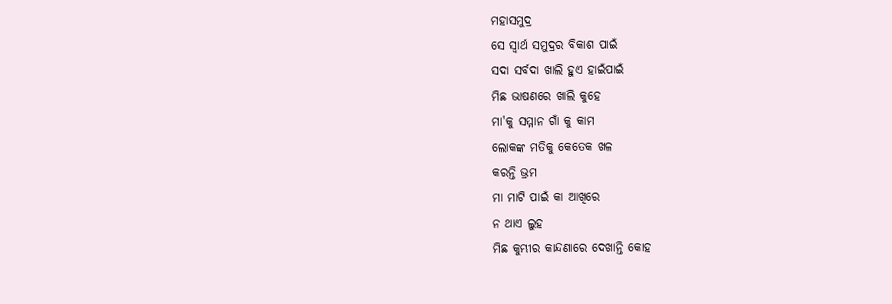ମହାସମୁଦ୍ର
ସେ ସ୍ଵାର୍ଥ ସମୁଦ୍ରର ବିକାଶ ପାଇଁ
ସଦା ସର୍ବଦା ଖାଲି ହୁଏ ହାଇଁପାଇଁ
ମିଛ ଭାଷଣରେ ଖାଲି କୁହେ
ମା'କୁ ସମ୍ମାନ ଗାଁ କୁ କାମ
ଲୋକଙ୍କ ମତିକୁ କେତେକ ଖଳ
କରନ୍ତି ଭ୍ରମ
ମା ମାଟି ପାଇଁ କା ଆଖିରେ
ନ ଥାଏ ଲୁହ
ମିଛ କୁମ୍ଭୀର କାନ୍ଦଣାରେ ଦେଖାନ୍ତି କୋହ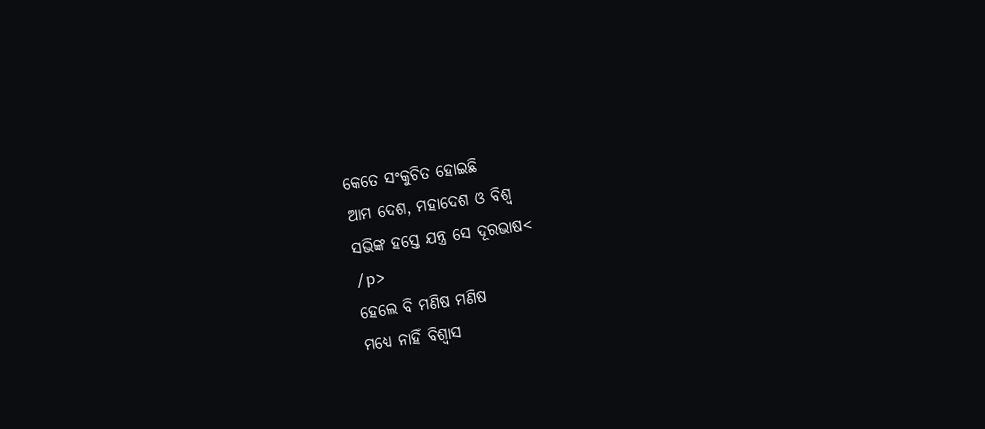କେତେ ସଂକୁଚିତ ହୋଇଛି
ଆମ ଦେଶ, ମହାଦେଶ ଓ ବିଶ୍ଵ
ସଭିଙ୍କ ହସ୍ତେ ଯନ୍ତ୍ର ସେ ଦୂରଭାଷ<
/p>
ହେଲେ ବି ମଣିଷ ମଣିଷ
ମଧ୍ୟେ ନାହିଁ ବିଶ୍ଵାସ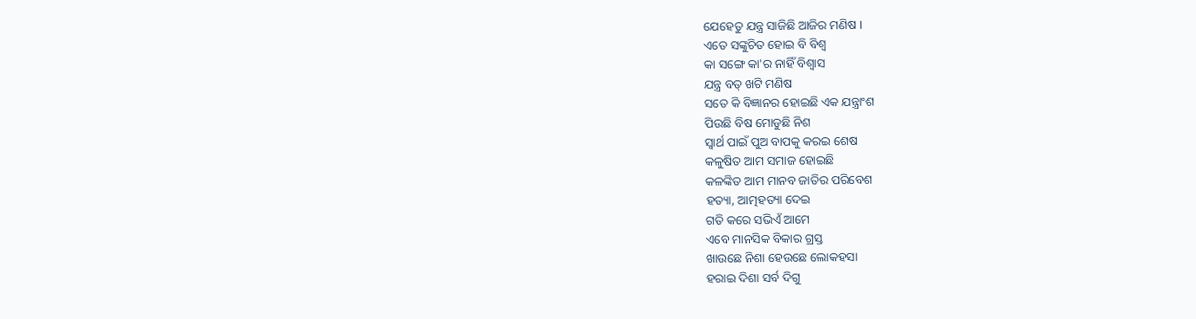ଯେହେତୁ ଯନ୍ତ୍ର ସାଜିଛି ଆଜିର ମଣିଷ ।
ଏତେ ସଙ୍କୁଚିତ ହୋଇ ବି ବିଶ୍ଵ
କା ସଙ୍ଗେ କା'ର ନାହିଁ ବିଶ୍ଵାସ
ଯନ୍ତ୍ର ବତ୍ ଖଟି ମଣିଷ
ସତେ କି ବିଜ୍ଞାନର ହୋଇଛି ଏକ ଯନ୍ତ୍ରାଂଶ
ପିଉଛି ବିଷ ମୋଡୁଛି ନିଶ
ସ୍ଵାର୍ଥ ପାଇଁ ପୁଅ ବାପକୁ କରଇ ଶେଷ
କଳୁଷିତ ଆମ ସମାଜ ହୋଇଛି
କଳଙ୍କିତ ଆମ ମାନବ ଜାତିର ପରିବେଶ
ହତ୍ୟା, ଆତ୍ମହତ୍ୟା ଦେଇ
ଗତି କରେ ସଭିଏଁ ଆମେ
ଏବେ ମାନସିକ ବିକାର ଗ୍ରସ୍ତ
ଖାଉଛେ ନିଶା ହେଉଛେ ଲୋକହସା
ହରାଇ ଦିଶା ସର୍ବ ଦିଗୁ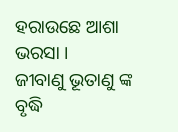ହରାଉଛେ ଆଶା ଭରସା ।
ଜୀବାଣୁ ଭୂତାଣୁ ଙ୍କ ବୃଦ୍ଧି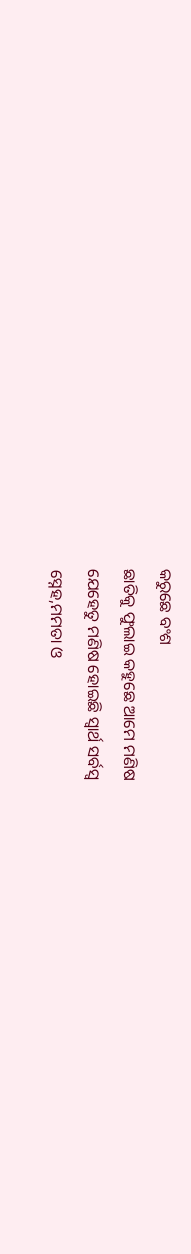କରୁଛେ ବଂଶ
ଛାତିକୁ ଫୁଲାଇ କହୁଛେ ଆମେ ମଣିଷ
ଯେହେତୁ ମଣିଷ ହୋଇଛି ସ୍ଵାର୍ଥ ସର୍ବସ୍ବ
ସ୍ନେହ,ମମତା ଓ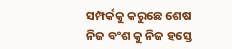ସମ୍ପର୍କକୁ କରୁଛେ ଶେଷ
ନିଜ ବଂଶ କୁ ନିଜ ହସ୍ତେ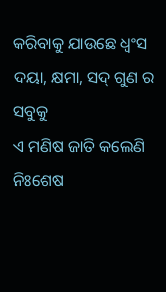କରିବାକୁ ଯାଉଛେ ଧ୍ଵଂସ
ଦୟା, କ୍ଷମା, ସଦ୍ ଗୁଣ ର ସବୁକୁ
ଏ ମଣିଷ ଜାତି କଲେଣି ନିଃଶେଷ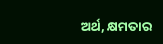ଅର୍ଥ, କ୍ଷମତାର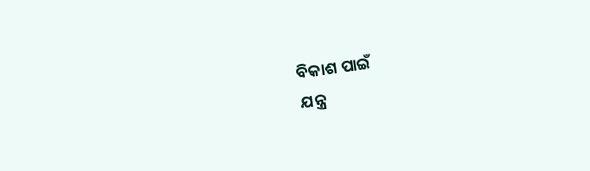ବିକାଶ ପାଇଁ
ଯନ୍ତ୍ର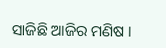ସାଜିଛି ଆଜିର ମଣିଷ ।